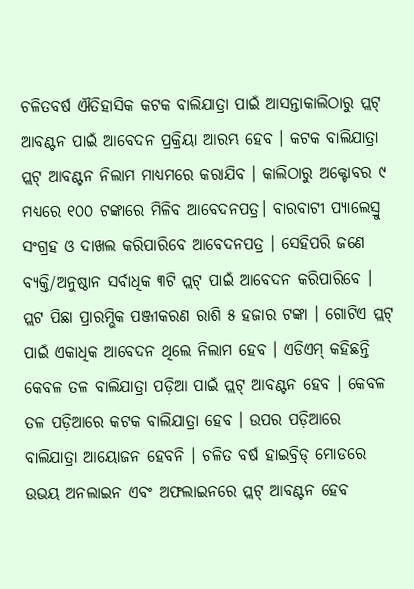ଚଳିତବର୍ଷ ଐତିହାସିକ କଟକ ବାଲିଯାତ୍ରା ପାଇଁ ଆସନ୍ତାକାଲିଠାରୁ ପ୍ଲଟ୍ ଆବଣ୍ଟନ ପାଇଁ ଆବେଦନ ପ୍ରକ୍ରିୟା ଆରମ୍ଭ ହେବ । କଟକ ବାଲିଯାତ୍ରା ପ୍ଲଟ୍ ଆବଣ୍ଟନ ନିଲାମ ମାଧ୍ୟମରେ କରାଯିବ । କାଲିଠାରୁ ଅକ୍ଟୋବର ୯ ମଧ୍ୟରେ ୧୦୦ ଟଙ୍କାରେ ମିଳିବ ଆବେଦନପତ୍ର। ବାରବାଟୀ ପ୍ୟାଲେସ୍ରୁ ସଂଗ୍ରହ ଓ ଦାଖଲ କରିପାରିବେ ଆବେଦନପତ୍ର । ସେହିପରି ଜଣେ ବ୍ୟକ୍ତି/ଅନୁଷ୍ଠାନ ସର୍ବାଧିକ ୩ଟି ପ୍ଲଟ୍ ପାଇଁ ଆବେଦନ କରିପାରିବେ । ପ୍ଲଟ ପିଛା ପ୍ରାରମ୍ଭିକ ପଞ୍ଜୀକରଣ ରାଶି ୫ ହଜାର ଟଙ୍କା । ଗୋଟିଏ ପ୍ଲଟ୍ ପାଇଁ ଏକାଧିକ ଆବେଦନ ଥିଲେ ନିଲାମ ହେବ । ଏଡିଏମ୍ କହିଛନ୍ତି କେବଳ ତଳ ବାଲିଯାତ୍ରା ପଡ଼ିଆ ପାଇଁ ପ୍ଲଟ୍ ଆବଣ୍ଟନ ହେବ । କେବଳ ତଳ ପଡ଼ିଆରେ କଟକ ବାଲିଯାତ୍ରା ହେବ । ଉପର ପଡ଼ିଆରେ ବାଲିଯାତ୍ରା ଆୟୋଜନ ହେବନି । ଚଳିତ ବର୍ଷ ହାଇବ୍ରିଡ୍ ମୋଡରେ ଉଭୟ ଅନଲାଇନ ଏବଂ ଅଫଲାଇନରେ ପ୍ଲଟ୍ ଆବଣ୍ଟନ ହେବ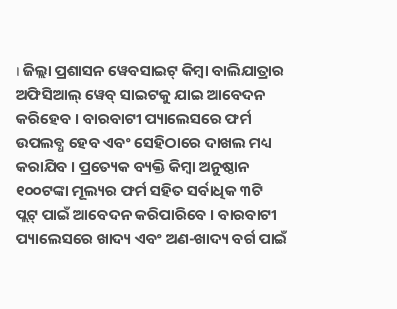। ଜିଲ୍ଲା ପ୍ରଶାସନ ୱେବସାଇଟ୍ କିମ୍ବା ବାଲିଯାତ୍ରାର ଅଫିସିଆଲ୍ ୱେବ୍ ସାଇଟକୁ ଯାଇ ଆବେଦନ କରିହେବ । ବାରବାଟୀ ପ୍ୟାଲେସରେ ଫର୍ମ ଉପଲବ୍ଧ ହେବ ଏବଂ ସେହିଠାରେ ଦାଖଲ ମଧ୍ୟ କରାଯିବ । ପ୍ରତ୍ୟେକ ବ୍ୟକ୍ତି କିମ୍ବା ଅନୁଷ୍ଠାନ ୧୦୦ଟଙ୍କା ମୂଲ୍ୟର ଫର୍ମ ସହିତ ସର୍ବାଧିକ ୩ଟି ପ୍ଲଟ୍ ପାଇଁ ଆବେଦନ କରିପାରିବେ । ବାରବାଟୀ ପ୍ୟାଲେସରେ ଖାଦ୍ୟ ଏବଂ ଅଣ-ଖାଦ୍ୟ ବର୍ଗ ପାଇଁ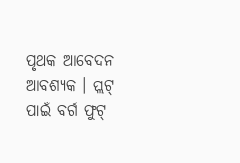ପୃଥକ ଆବେଦନ ଆବଶ୍ୟକ । ପ୍ଲଟ୍ ପାଇଁ ବର୍ଗ ଫୁଟ୍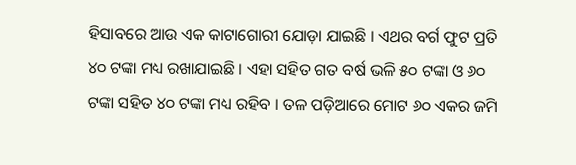ହିସାବରେ ଆଉ ଏକ କାଟାଗୋରୀ ଯୋଡ଼ା ଯାଇଛି । ଏଥର ବର୍ଗ ଫୁଟ ପ୍ରତି ୪୦ ଟଙ୍କା ମଧ୍ୟ ରଖାଯାଇଛି । ଏହା ସହିତ ଗତ ବର୍ଷ ଭଳି ୫୦ ଟଙ୍କା ଓ ୬୦ ଟଙ୍କା ସହିତ ୪୦ ଟଙ୍କା ମଧ୍ୟ ରହିବ । ତଳ ପଡ଼ିଆରେ ମୋଟ ୬୦ ଏକର ଜମି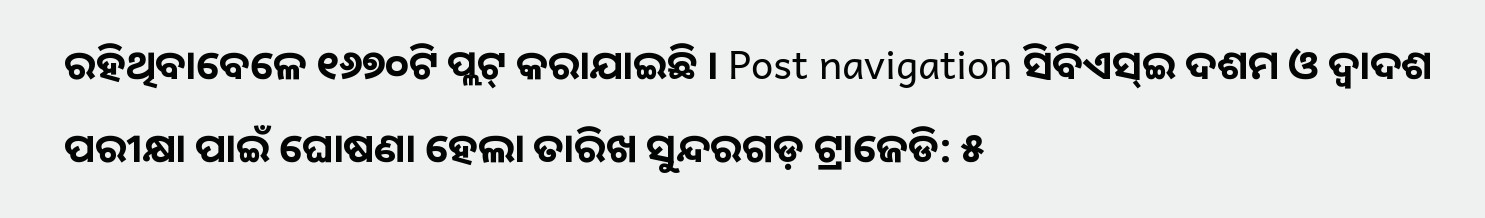ରହିଥିବାବେଳେ ୧୬୭୦ଟି ପ୍ଲଟ୍ କରାଯାଇଛି । Post navigation ସିବିଏସ୍ଇ ଦଶମ ଓ ଦ୍ୱାଦଶ ପରୀକ୍ଷା ପାଇଁ ଘୋଷଣା ହେଲା ତାରିଖ ସୁନ୍ଦରଗଡ଼ ଟ୍ରାଜେଡି: ୫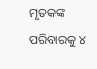ମୃତକଙ୍କ ପରିବାରକୁ ୪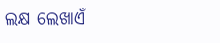ଲକ୍ଷ ଲେଖାଏଁ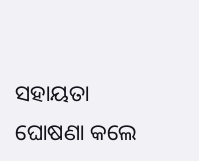ସହାୟତା ଘୋଷଣା କଲେ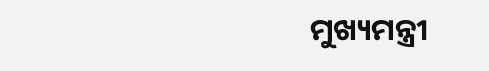ମୁଖ୍ୟମନ୍ତ୍ରୀ